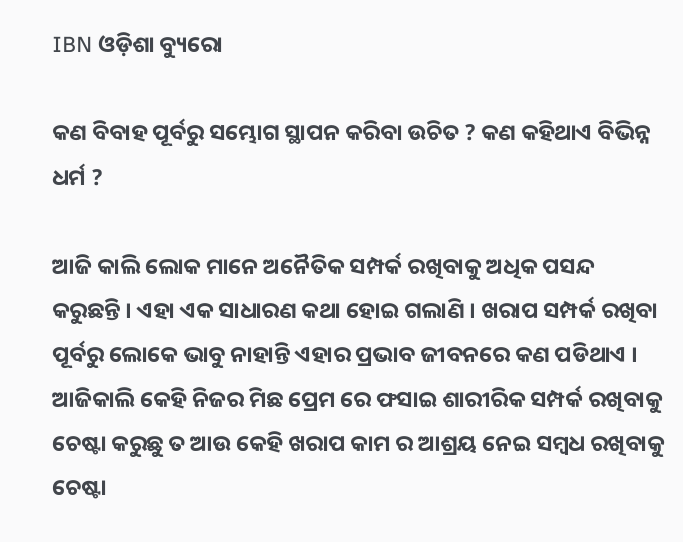IBN ଓଡ଼ିଶା ବ୍ୟୁରୋ

କଣ ବିବାହ ପୂର୍ବରୁ ସମ୍ଭୋଗ ସ୍ଥାପନ କରିବା ଉଚିତ ? କଣ କହିଥାଏ ବିଭିନ୍ନ ଧର୍ମ ?

ଆଜି କାଲି ଲୋକ ମାନେ ଅନୈତିକ ସମ୍ପର୍କ ରଖିବାକୁ ଅଧିକ ପସନ୍ଦ କରୁଛନ୍ତି । ଏହା ଏକ ସାଧାରଣ କଥା ହୋଇ ଗଲାଣି । ଖରାପ ସମ୍ପର୍କ ରଖିବା ପୂର୍ବରୁ ଲୋକେ ଭାବୁ ନାହାନ୍ତି ଏହାର ପ୍ରଭାବ ଜୀବନରେ କଣ ପଡିଥାଏ । ଆଜିକାଲି କେହି ନିଜର ମିଛ ପ୍ରେମ ରେ ଫସାଇ ଶାରୀରିକ ସମ୍ପର୍କ ରଖିବାକୁ ଚେଷ୍ଟା କରୁଛୁ ତ ଆଉ କେହି ଖରାପ କାମ ର ଆଶ୍ରୟ ନେଇ ସମ୍ବଧ ରଖିବାକୁ ଚେଷ୍ଟା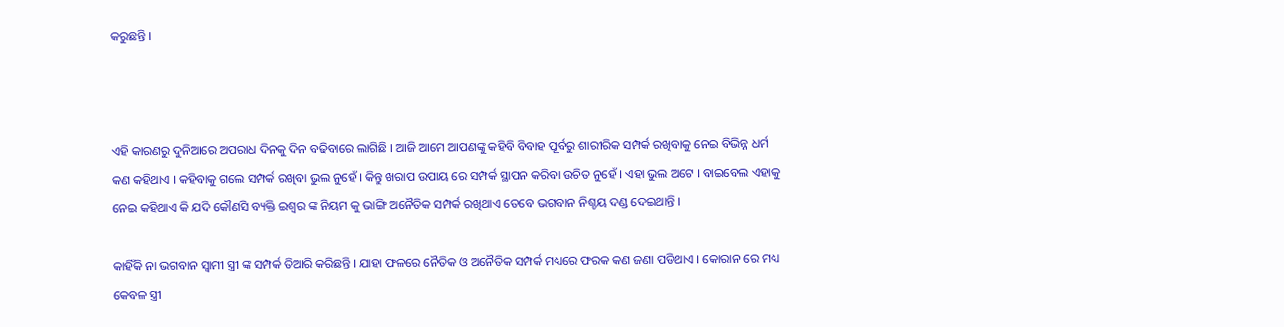କରୁଛନ୍ତି ।



ଏହି କାରଣରୁ ଦୁନିଆରେ ଅପରାଧ ଦିନକୁ ଦିନ ବଢିବାରେ ଲାଗିଛି । ଆଜି ଆମେ ଆପଣଙ୍କୁ କହିବି ବିବାହ ପୂର୍ବରୁ ଶାରୀରିକ ସମ୍ପର୍କ ରଖିବାକୁ ନେଇ ବିଭିନ୍ନ ଧର୍ମ କଣ କହିଥାଏ । କହିବାକୁ ଗଲେ ସମ୍ପର୍କ ରଖିବା ଭୁଲ ନୁହେଁ । କିନ୍ତୁ ଖରାପ ଉପାୟ ରେ ସମ୍ପର୍କ ସ୍ଥାପନ କରିବା ଉଚିତ ନୁହେଁ । ଏହା ଭୁଲ ଅଟେ । ବାଇବେଲ ଏହାକୁ ନେଇ କହିଥାଏ କି ଯଦି କୌଣସି ବ୍ୟକ୍ତି ଇଶ୍ଵର ଙ୍କ ନିୟମ କୁ ଭାଙ୍ଗି ଅନୈତିକ ସମ୍ପର୍କ ରଖିଥାଏ ତେବେ ଭଗବାନ ନିଶ୍ଚୟ ଦଣ୍ଡ ଦେଇଥାନ୍ତି ।

କାହିଁକି ନା ଭଗବାନ ସ୍ଵାମୀ ସ୍ତ୍ରୀ ଙ୍କ ସମ୍ପର୍କ ତିଆରି କରିଛନ୍ତି । ଯାହା ଫଳରେ ନୈତିକ ଓ ଅନୈତିକ ସମ୍ପର୍କ ମଧ୍ୟରେ ଫରକ କଣ ଜଣା ପଡିଥାଏ । କୋରାନ ରେ ମଧ୍ୟ କେବଳ ସ୍ତ୍ରୀ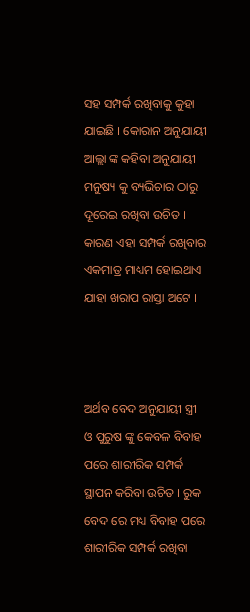ସହ ସମ୍ପର୍କ ରଖିବାକୁ କୁହା ଯାଇଛି । କୋରାନ ଅନୁଯାୟୀ ଆଲ୍ଲା ଙ୍କ କହିବା ଅନୁଯାୟୀ ମନୁଷ୍ୟ କୁ ବ୍ୟଭିଚାର ଠାରୁ ଦୂରେଇ ରଖିବା ଉଚିତ । କାରଣ ଏହା ସମ୍ପର୍କ ରଖିବାର ଏକମାତ୍ର ମାଧ୍ୟମ ହୋଇଥାଏ ଯାହା ଖରାପ ରାସ୍ତା ଅଟେ ।



ଅର୍ଥବ ବେଦ ଅନୁଯାୟୀ ସ୍ତ୍ରୀ ଓ ପୁରୁଷ ଙ୍କୁ କେବଳ ବିବାହ ପରେ ଶାରୀରିକ ସମ୍ପର୍କ ସ୍ଥାପନ କରିବା ଉଚିତ । ରୁକ ବେଦ ରେ ମଧ୍ୟ ବିବାହ ପରେ ଶାରୀରିକ ସମ୍ପର୍କ ରଖିବା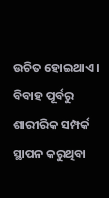ଉଚିତ ହୋଇଥାଏ । ବିବାହ ପୂର୍ବରୁ ଶାରୀରିକ ସମ୍ପର୍କ ସ୍ଥାପନ କରୁଥିବା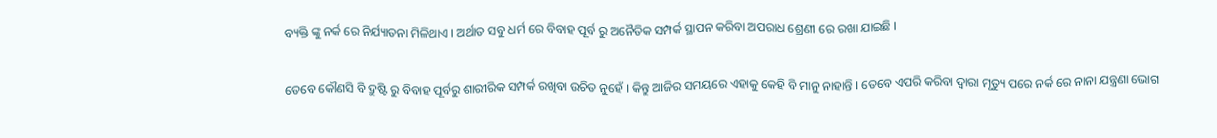ବ୍ୟକ୍ତି ଙ୍କୁ ନର୍କ ରେ ନିର୍ଯ୍ୟାତନା ମିଳିଥାଏ । ଅର୍ଥାତ ସବୁ ଧର୍ମ ରେ ବିବାହ ପୂର୍ବ ରୁ ଅନୈତିକ ସମ୍ପର୍କ ସ୍ଥାପନ କରିବା ଅପରାଧ ଶ୍ରେଣୀ ରେ ରଖା ଯାଇଛି ।

ତେବେ କୌଣସି ବି ଦ୍ରୁଷ୍ଟି ରୁ ବିବାହ ପୂର୍ବରୁ ଶାରୀରିକ ସମ୍ପର୍କ ରଖିବା ଉଚିତ ନୁହେଁ । କିନ୍ତୁ ଆଜିର ସମୟରେ ଏହାକୁ କେହି ବି ମାନୁ ନାହାନ୍ତି । ତେବେ ଏପରି କରିବା ଦ୍ଵାରା ମୃତ୍ୟୁ ପରେ ନର୍କ ରେ ନାନା ଯନ୍ତ୍ରଣା ଭୋଗ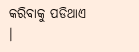କରିବାକୁ ପଡିଥାଏ ।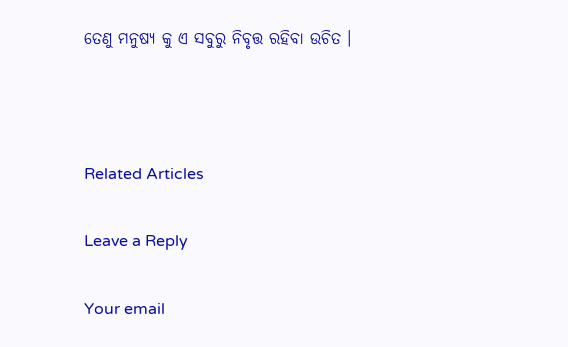ତେଣୁ ମନୁଷ୍ୟ କୁ ଏ ସବୁରୁ ନିବୃତ୍ତ ରହିବା ଉଚିତ ।



Related Articles

Leave a Reply

Your email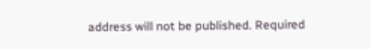address will not be published. Required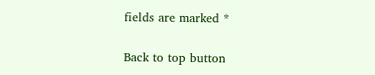fields are marked *

Back to top button